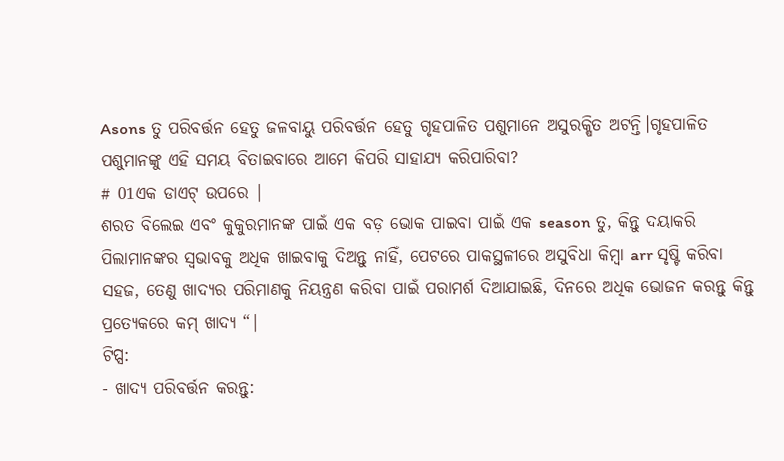Asons ତୁ ପରିବର୍ତ୍ତନ ହେତୁ ଜଳବାୟୁ ପରିବର୍ତ୍ତନ ହେତୁ ଗୃହପାଳିତ ପଶୁମାନେ ଅସୁରକ୍ଷିତ ଅଟନ୍ତି।ଗୃହପାଳିତ ପଶୁମାନଙ୍କୁ ଏହି ସମୟ ବିତାଇବାରେ ଆମେ କିପରି ସାହାଯ୍ୟ କରିପାରିବା?
# 01ଏକ ଡାଏଟ୍ ଉପରେ |
ଶରତ ବିଲେଇ ଏବଂ କୁକୁରମାନଙ୍କ ପାଇଁ ଏକ ବଡ଼ ଭୋକ ପାଇବା ପାଇଁ ଏକ season ତୁ, କିନ୍ତୁ ଦୟାକରି ପିଲାମାନଙ୍କର ସ୍ୱଭାବକୁ ଅଧିକ ଖାଇବାକୁ ଦିଅନ୍ତୁ ନାହିଁ, ପେଟରେ ପାକସ୍ଥଳୀରେ ଅସୁବିଧା କିମ୍ବା arr ସୃଷ୍ଟି କରିବା ସହଜ, ତେଣୁ ଖାଦ୍ୟର ପରିମାଣକୁ ନିୟନ୍ତ୍ରଣ କରିବା ପାଇଁ ପରାମର୍ଶ ଦିଆଯାଇଛି, ଦିନରେ ଅଧିକ ଭୋଜନ କରନ୍ତୁ କିନ୍ତୁ ପ୍ରତ୍ୟେକରେ କମ୍ ଖାଦ୍ୟ “|
ଟିପ୍ସ:
- ଖାଦ୍ୟ ପରିବର୍ତ୍ତନ କରନ୍ତୁ: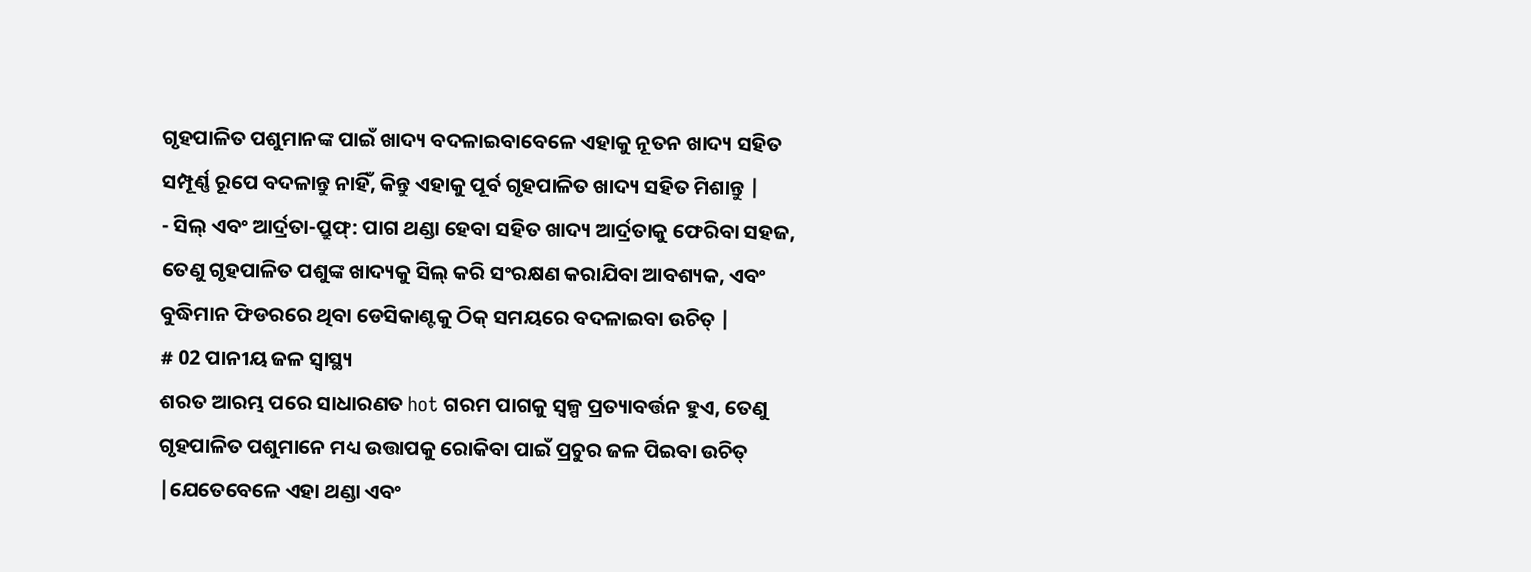ଗୃହପାଳିତ ପଶୁମାନଙ୍କ ପାଇଁ ଖାଦ୍ୟ ବଦଳାଇବାବେଳେ ଏହାକୁ ନୂତନ ଖାଦ୍ୟ ସହିତ ସମ୍ପୂର୍ଣ୍ଣ ରୂପେ ବଦଳାନ୍ତୁ ନାହିଁ, କିନ୍ତୁ ଏହାକୁ ପୂର୍ବ ଗୃହପାଳିତ ଖାଦ୍ୟ ସହିତ ମିଶାନ୍ତୁ |
- ସିଲ୍ ଏବଂ ଆର୍ଦ୍ରତା-ପ୍ରୁଫ୍: ପାଗ ଥଣ୍ଡା ହେବା ସହିତ ଖାଦ୍ୟ ଆର୍ଦ୍ରତାକୁ ଫେରିବା ସହଜ, ତେଣୁ ଗୃହପାଳିତ ପଶୁଙ୍କ ଖାଦ୍ୟକୁ ସିଲ୍ କରି ସଂରକ୍ଷଣ କରାଯିବା ଆବଶ୍ୟକ, ଏବଂ ବୁଦ୍ଧିମାନ ଫିଡରରେ ଥିବା ଡେସିକାଣ୍ଟକୁ ଠିକ୍ ସମୟରେ ବଦଳାଇବା ଉଚିତ୍ |
# 02 ପାନୀୟ ଜଳ ସ୍ୱାସ୍ଥ୍ୟ
ଶରତ ଆରମ୍ଭ ପରେ ସାଧାରଣତ hot ଗରମ ପାଗକୁ ସ୍ୱଳ୍ପ ପ୍ରତ୍ୟାବର୍ତ୍ତନ ହୁଏ, ତେଣୁ ଗୃହପାଳିତ ପଶୁମାନେ ମଧ୍ୟ ଉତ୍ତାପକୁ ରୋକିବା ପାଇଁ ପ୍ରଚୁର ଜଳ ପିଇବା ଉଚିତ୍ |ଯେତେବେଳେ ଏହା ଥଣ୍ଡା ଏବଂ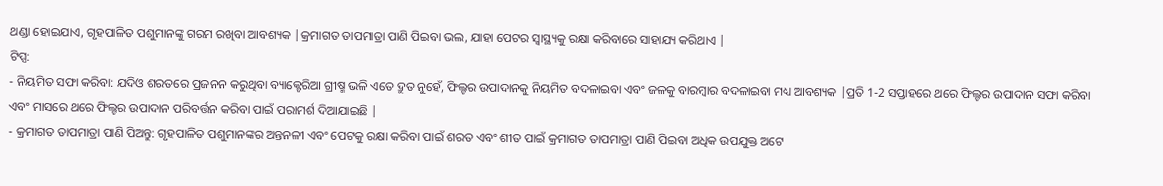ଥଣ୍ଡା ହୋଇଯାଏ, ଗୃହପାଳିତ ପଶୁମାନଙ୍କୁ ଗରମ ରଖିବା ଆବଶ୍ୟକ |କ୍ରମାଗତ ତାପମାତ୍ରା ପାଣି ପିଇବା ଭଲ, ଯାହା ପେଟର ସ୍ୱାସ୍ଥ୍ୟକୁ ରକ୍ଷା କରିବାରେ ସାହାଯ୍ୟ କରିଥାଏ |
ଟିପ୍ସ:
- ନିୟମିତ ସଫା କରିବା: ଯଦିଓ ଶରତରେ ପ୍ରଜନନ କରୁଥିବା ବ୍ୟାକ୍ଟେରିଆ ଗ୍ରୀଷ୍ମ ଭଳି ଏତେ ଦ୍ରୁତ ନୁହେଁ, ଫିଲ୍ଟର ଉପାଦାନକୁ ନିୟମିତ ବଦଳାଇବା ଏବଂ ଜଳକୁ ବାରମ୍ବାର ବଦଳାଇବା ମଧ୍ୟ ଆବଶ୍ୟକ |ପ୍ରତି 1-2 ସପ୍ତାହରେ ଥରେ ଫିଲ୍ଟର ଉପାଦାନ ସଫା କରିବା ଏବଂ ମାସରେ ଥରେ ଫିଲ୍ଟର ଉପାଦାନ ପରିବର୍ତ୍ତନ କରିବା ପାଇଁ ପରାମର୍ଶ ଦିଆଯାଇଛି |
- କ୍ରମାଗତ ତାପମାତ୍ରା ପାଣି ପିଅନ୍ତୁ: ଗୃହପାଳିତ ପଶୁମାନଙ୍କର ଅନ୍ତନଳୀ ଏବଂ ପେଟକୁ ରକ୍ଷା କରିବା ପାଇଁ ଶରତ ଏବଂ ଶୀତ ପାଇଁ କ୍ରମାଗତ ତାପମାତ୍ରା ପାଣି ପିଇବା ଅଧିକ ଉପଯୁକ୍ତ ଅଟେ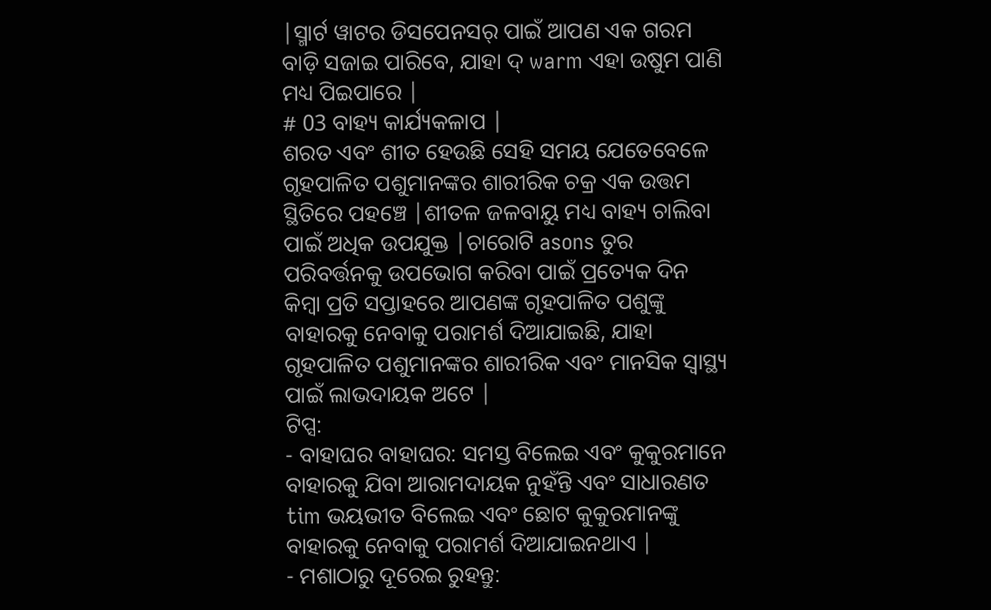|ସ୍ମାର୍ଟ ୱାଟର ଡିସପେନସର୍ ପାଇଁ ଆପଣ ଏକ ଗରମ ବାଡ଼ି ସଜାଇ ପାରିବେ, ଯାହା ଦ୍ warm ଏହା ଉଷୁମ ପାଣି ମଧ୍ୟ ପିଇପାରେ |
# 03 ବାହ୍ୟ କାର୍ଯ୍ୟକଳାପ |
ଶରତ ଏବଂ ଶୀତ ହେଉଛି ସେହି ସମୟ ଯେତେବେଳେ ଗୃହପାଳିତ ପଶୁମାନଙ୍କର ଶାରୀରିକ ଚକ୍ର ଏକ ଉତ୍ତମ ସ୍ଥିତିରେ ପହଞ୍ଚେ |ଶୀତଳ ଜଳବାୟୁ ମଧ୍ୟ ବାହ୍ୟ ଚାଲିବା ପାଇଁ ଅଧିକ ଉପଯୁକ୍ତ |ଚାରୋଟି asons ତୁର ପରିବର୍ତ୍ତନକୁ ଉପଭୋଗ କରିବା ପାଇଁ ପ୍ରତ୍ୟେକ ଦିନ କିମ୍ବା ପ୍ରତି ସପ୍ତାହରେ ଆପଣଙ୍କ ଗୃହପାଳିତ ପଶୁଙ୍କୁ ବାହାରକୁ ନେବାକୁ ପରାମର୍ଶ ଦିଆଯାଇଛି, ଯାହା ଗୃହପାଳିତ ପଶୁମାନଙ୍କର ଶାରୀରିକ ଏବଂ ମାନସିକ ସ୍ୱାସ୍ଥ୍ୟ ପାଇଁ ଲାଭଦାୟକ ଅଟେ |
ଟିପ୍ସ:
- ବାହାଘର ବାହାଘର: ସମସ୍ତ ବିଲେଇ ଏବଂ କୁକୁରମାନେ ବାହାରକୁ ଯିବା ଆରାମଦାୟକ ନୁହଁନ୍ତି ଏବଂ ସାଧାରଣତ tim ଭୟଭୀତ ବିଲେଇ ଏବଂ ଛୋଟ କୁକୁରମାନଙ୍କୁ ବାହାରକୁ ନେବାକୁ ପରାମର୍ଶ ଦିଆଯାଇନଥାଏ |
- ମଶାଠାରୁ ଦୂରେଇ ରୁହନ୍ତୁ: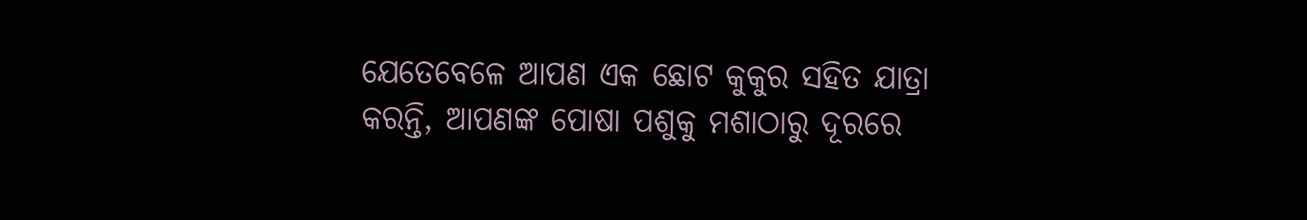ଯେତେବେଳେ ଆପଣ ଏକ ଛୋଟ କୁକୁର ସହିତ ଯାତ୍ରା କରନ୍ତି, ଆପଣଙ୍କ ପୋଷା ପଶୁକୁ ମଶାଠାରୁ ଦୂରରେ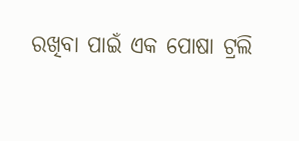ରଖିବା ପାଇଁ ଏକ ପୋଷା ଟ୍ରଲି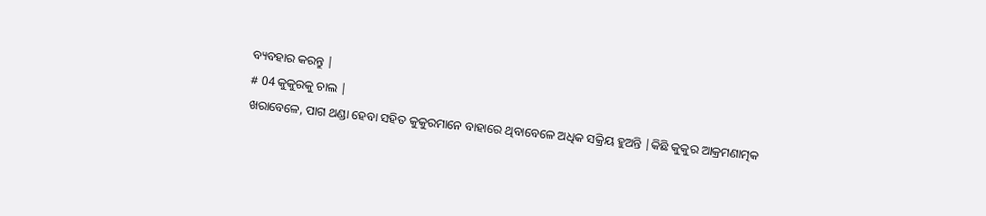ବ୍ୟବହାର କରନ୍ତୁ |
# 04 କୁକୁରକୁ ଚାଲ |
ଖରାବେଳେ, ପାଗ ଥଣ୍ଡା ହେବା ସହିତ କୁକୁରମାନେ ବାହାରେ ଥିବାବେଳେ ଅଧିକ ସକ୍ରିୟ ହୁଅନ୍ତି |କିଛି କୁକୁର ଆକ୍ରମଣାତ୍ମକ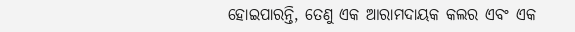ହୋଇପାରନ୍ତି, ତେଣୁ ଏକ ଆରାମଦାୟକ କଲର ଏବଂ ଏକ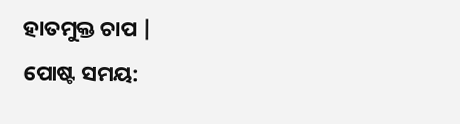ହାତମୁକ୍ତ ଚାପ |
ପୋଷ୍ଟ ସମୟ: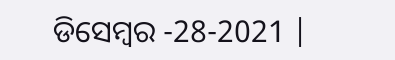ଡିସେମ୍ବର -28-2021 |